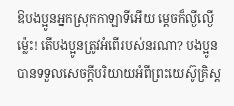ឱបងប្អូនអ្នកស្រុកកាឡាទីអើយ ម្ដេចក៏ល្ងីល្ងើម៉្លេះ! តើបងប្អូនត្រូវអំពើរបស់នរណា? បងប្អូនបានទទួលសេចក្ដីបរិយាយអំពីព្រះយេស៊ូគ្រិស្ត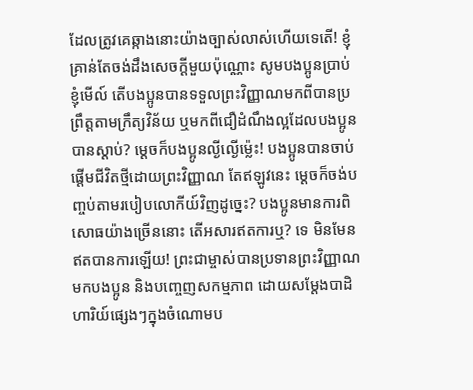ដែលត្រូវគេឆ្កាងនោះយ៉ាងច្បាស់លាស់ហើយទេតើ! ខ្ញុំគ្រាន់តែចង់ដឹងសេចក្ដីមួយប៉ុណ្ណោះ សូមបងប្អូនប្រាប់ខ្ញុំមើល៍ តើបងប្អូនបានទទួលព្រះវិញ្ញាណមកពីបានប្រព្រឹត្តតាមក្រឹត្យវិន័យ ឬមកពីជឿដំណឹងល្អដែលបងប្អូនបានស្ដាប់? ម្ដេចក៏បងប្អូនល្ងីល្ងើម៉្លេះ! បងប្អូនបានចាប់ផ្ដើមជីវិតថ្មីដោយព្រះវិញ្ញាណ តែឥឡូវនេះ ម្ដេចក៏ចង់បញ្ចប់តាមរបៀបលោកីយ៍វិញដូច្នេះ? បងប្អូនមានការពិសោធយ៉ាងច្រើននោះ តើអសារឥតការឬ? ទេ មិនមែនឥតបានការឡើយ! ព្រះជាម្ចាស់បានប្រទានព្រះវិញ្ញាណមកបងប្អូន និងបញ្ចេញសកម្មភាព ដោយសម្តែងបាដិហារិយ៍ផ្សេងៗក្នុងចំណោមប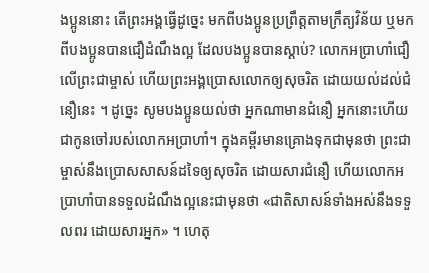ងប្អូននោះ តើព្រះអង្គធ្វើដូច្នេះ មកពីបងប្អូនប្រព្រឹត្តតាមក្រឹត្យវិន័យ ឬមកពីបងប្អូនបានជឿដំណឹងល្អ ដែលបងប្អូនបានស្ដាប់? លោកអប្រាហាំជឿលើព្រះជាម្ចាស់ ហើយព្រះអង្គប្រោសលោកឲ្យសុចរិត ដោយយល់ដល់ជំនឿនេះ ។ ដូច្នេះ សូមបងប្អូនយល់ថា អ្នកណាមានជំនឿ អ្នកនោះហើយជាកូនចៅរបស់លោកអប្រាហាំ។ ក្នុងគម្ពីរមានគ្រោងទុកជាមុនថា ព្រះជាម្ចាស់នឹងប្រោសសាសន៍ដទៃឲ្យសុចរិត ដោយសារជំនឿ ហើយលោកអប្រាហាំបានទទួលដំណឹងល្អនេះជាមុនថា «ជាតិសាសន៍ទាំងអស់នឹងទទួលពរ ដោយសារអ្នក» ។ ហេតុ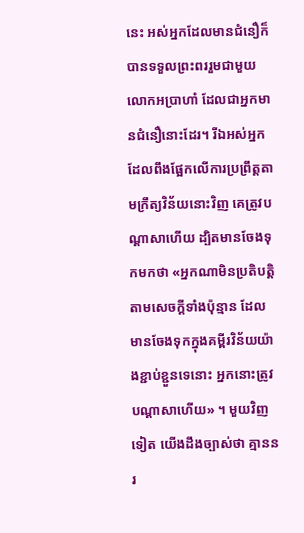នេះ អស់អ្នកដែលមានជំនឿក៏បានទទួលព្រះពររួមជាមួយលោកអប្រាហាំ ដែលជាអ្នកមានជំនឿនោះដែរ។ រីឯអស់អ្នកដែលពឹងផ្អែកលើការប្រព្រឹត្តតាមក្រឹត្យវិន័យនោះវិញ គេត្រូវបណ្ដាសាហើយ ដ្បិតមានចែងទុកមកថា «អ្នកណាមិនប្រតិបត្តិតាមសេចក្ដីទាំងប៉ុន្មាន ដែលមានចែងទុកក្នុងគម្ពីរវិន័យយ៉ាងខ្ជាប់ខ្ជួនទេនោះ អ្នកនោះត្រូវបណ្ដាសាហើយ» ។ មួយវិញទៀត យើងដឹងច្បាស់ថា គ្មាននរ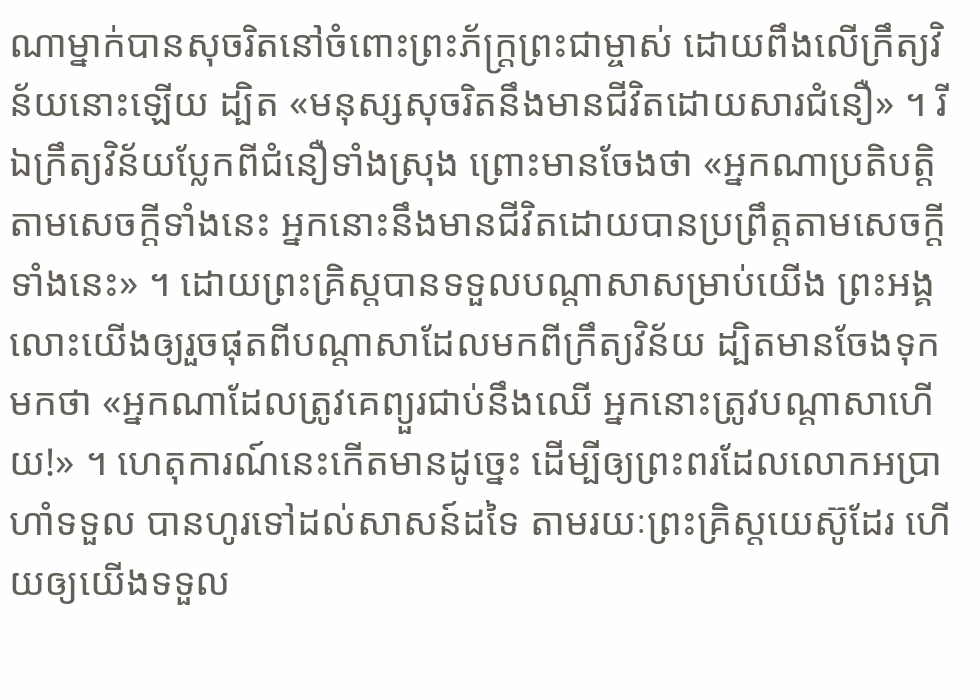ណាម្នាក់បានសុចរិតនៅចំពោះព្រះភ័ក្ត្រព្រះជាម្ចាស់ ដោយពឹងលើក្រឹត្យវិន័យនោះឡើយ ដ្បិត «មនុស្សសុចរិតនឹងមានជីវិតដោយសារជំនឿ» ។ រីឯក្រឹត្យវិន័យប្លែកពីជំនឿទាំងស្រុង ព្រោះមានចែងថា «អ្នកណាប្រតិបត្តិតាមសេចក្ដីទាំងនេះ អ្នកនោះនឹងមានជីវិតដោយបានប្រព្រឹត្តតាមសេចក្ដីទាំងនេះ» ។ ដោយព្រះគ្រិស្តបានទទួលបណ្ដាសាសម្រាប់យើង ព្រះអង្គលោះយើងឲ្យរួចផុតពីបណ្ដាសាដែលមកពីក្រឹត្យវិន័យ ដ្បិតមានចែងទុកមកថា «អ្នកណាដែលត្រូវគេព្យួរជាប់នឹងឈើ អ្នកនោះត្រូវបណ្ដាសាហើយ!» ។ ហេតុការណ៍នេះកើតមានដូច្នេះ ដើម្បីឲ្យព្រះពរដែលលោកអប្រាហាំទទួល បានហូរទៅដល់សាសន៍ដទៃ តាមរយៈព្រះគ្រិស្តយេស៊ូដែរ ហើយឲ្យយើងទទួល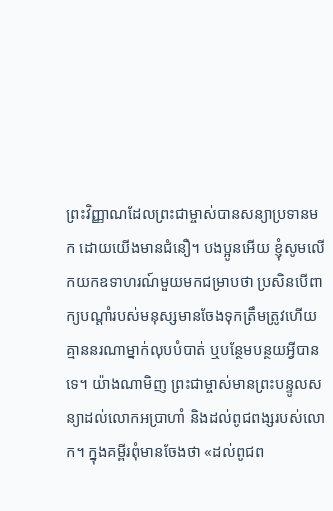ព្រះវិញ្ញាណដែលព្រះជាម្ចាស់បានសន្យាប្រទានមក ដោយយើងមានជំនឿ។ បងប្អូនអើយ ខ្ញុំសូមលើកយកឧទាហរណ៍មួយមកជម្រាបថា ប្រសិនបើពាក្យបណ្ដាំរបស់មនុស្សមានចែងទុកត្រឹមត្រូវហើយ គ្មាននរណាម្នាក់លុបបំបាត់ ឬបន្ថែមបន្ថយអ្វីបានទេ។ យ៉ាងណាមិញ ព្រះជាម្ចាស់មានព្រះបន្ទូលសន្យាដល់លោកអប្រាហាំ និងដល់ពូជពង្សរបស់លោក។ ក្នុងគម្ពីរពុំមានចែងថា «ដល់ពូជព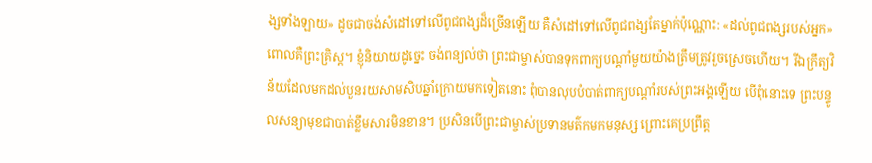ង្សទាំងឡាយ» ដូចជាចង់សំដៅទៅលើពូជពង្សដ៏ច្រើនឡើយ គឺសំដៅទៅលើពូជពង្សតែម្នាក់ប៉ុណ្ណោះ: «ដល់ពូជពង្សរបស់អ្នក» ពោលគឺព្រះគ្រិស្ត។ ខ្ញុំនិយាយដូច្នេះ ចង់ពន្យល់ថា ព្រះជាម្ចាស់បានទុកពាក្យបណ្ដាំមួយយ៉ាងត្រឹមត្រូវរួចស្រេចហើយ។ រីឯក្រឹត្យវិន័យដែលមកដល់បួនរយសាមសិបឆ្នាំក្រោយមកទៀតនោះ ពុំបានលុបបំបាត់ពាក្យបណ្ដាំរបស់ព្រះអង្គឡើយ បើពុំនោះទេ ព្រះបន្ទូលសន្យាមុខជាបាត់ខ្លឹមសារមិនខាន។ ប្រសិនបើព្រះជាម្ចាស់ប្រទានមត៌កមកមនុស្ស ព្រោះគេប្រព្រឹត្ត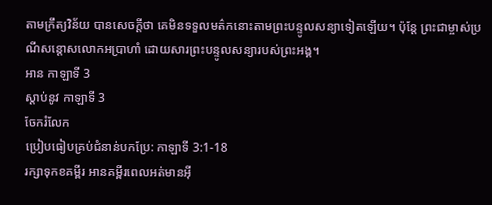តាមក្រឹត្យវិន័យ បានសេចក្ដីថា គេមិនទទួលមត៌កនោះតាមព្រះបន្ទូលសន្យាទៀតឡើយ។ ប៉ុន្តែ ព្រះជាម្ចាស់ប្រណីសន្ដោសលោកអប្រាហាំ ដោយសារព្រះបន្ទូលសន្យារបស់ព្រះអង្គ។
អាន កាឡាទី 3
ស្ដាប់នូវ កាឡាទី 3
ចែករំលែក
ប្រៀបធៀបគ្រប់ជំនាន់បកប្រែ: កាឡាទី 3:1-18
រក្សាទុកខគម្ពីរ អានគម្ពីរពេលអត់មានអ៊ី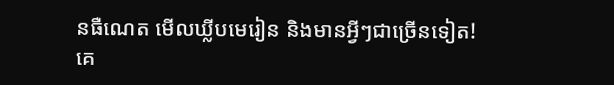នធឺណេត មើលឃ្លីបមេរៀន និងមានអ្វីៗជាច្រើនទៀត!
គេ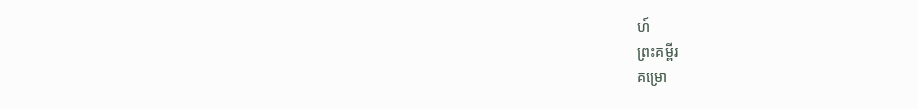ហ៍
ព្រះគម្ពីរ
គម្រោ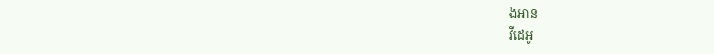ងអាន
វីដេអូ